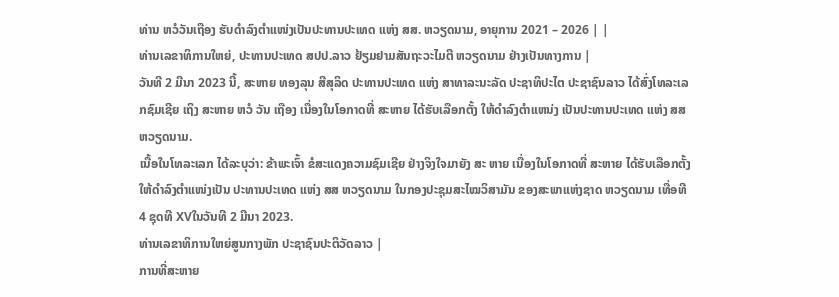ທ່ານ ຫວໍວັນເຖືອງ ຮັບດຳລົງຕຳແໜ່ງເປັນປະທານປະເທດ ແຫ່ງ ສສ. ຫວຽດນາມ, ອາຍຸການ 2021 – 2026 | |
ທ່ານເລຂາທິການໃຫຍ່, ປະທານປະເທດ ສປປ.ລາວ ຢ້ຽມຢາມສັນຖະວະໄມຕີ ຫວຽດນາມ ຢ່າງເປັນທາງການ |
ວັນທີ 2 ມີນາ 2023 ນີ້, ສະຫາຍ ທອງລຸນ ສີສຸລິດ ປະທານປະເທດ ແຫ່ງ ສາທາລະນະລັດ ປະຊາທິປະໄຕ ປະຊາຊົນລາວ ໄດ້ສົ່ງໂທລະເລກຊົມເຊີຍ ເຖິງ ສະຫາຍ ຫວໍ ວັນ ເຖືອງ ເນື່ອງໃນໂອກາດທີ່ ສະຫາຍ ໄດ້ຮັບເລືອກຕັ້ງ ໃຫ້ດໍາລົງຕໍາແຫນ່ງ ເປັນປະທານປະເທດ ແຫ່ງ ສສ ຫວຽດນາມ.
ເນື້ອໃນໂທລະເລກ ໄດ້ລະບຸວ່າ: ຂ້າພະເຈົ້າ ຂໍສະແດງຄວາມຊົມເຊີຍ ຢ່າງຈິງໃຈມາຍັງ ສະ ຫາຍ ເນື່ອງໃນໂອກາດທີ່ ສະຫາຍ ໄດ້ຮັບເລືອກຕັ້ງ ໃຫ້ດໍາລົງຕໍາແໜ່ງເປັນ ປະທານປະເທດ ແຫ່ງ ສສ ຫວຽດນາມ ໃນກອງປະຊຸມສະໄໝວິສາມັນ ຂອງສະພາແຫ່ງຊາດ ຫວຽດນາມ ເທື່ອທີ 4 ຊຸດທີ XVໃນວັນທີ 2 ມີນາ 2023.
ທ່ານເລຂາທິການໃຫຍ່ສູນກາງພັກ ປະຊາຊົນປະຕິວັດລາວ |
ການທີ່ສະຫາຍ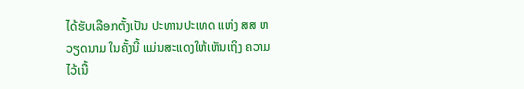ໄດ້ຮັບເລືອກຕັ້ງເປັນ ປະທານປະເທດ ແຫ່ງ ສສ ຫວຽດນາມ ໃນຄັ້ງນີ້ ແມ່ນສະແດງໃຫ້ເຫັນເຖິງ ຄວາມໄວ້ເນື້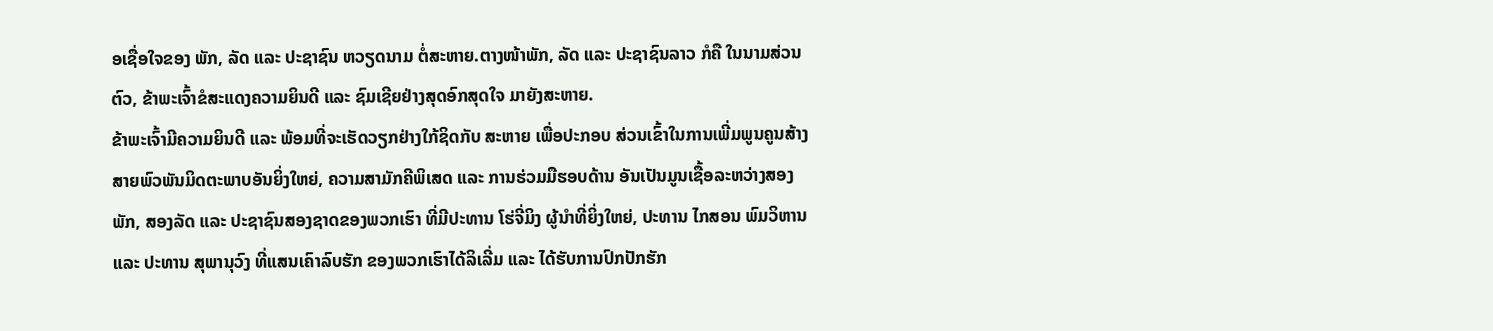ອເຊື່ອໃຈຂອງ ພັກ, ລັດ ແລະ ປະຊາຊົນ ຫວຽດນາມ ຕໍ່ສະຫາຍ.ຕາງໜ້າພັກ, ລັດ ແລະ ປະຊາຊົນລາວ ກໍຄື ໃນນາມສ່ວນຕົວ, ຂ້າພະເຈົ້າຂໍສະແດງຄວາມຍິນດີ ແລະ ຊົມເຊີຍຢ່າງສຸດອົກສຸດໃຈ ມາຍັງສະຫາຍ.
ຂ້າພະເຈົ້າມີຄວາມຍິນດີ ແລະ ພ້ອມທີ່ຈະເຮັດວຽກຢ່າງໃກ້ຊິດກັບ ສະຫາຍ ເພື່ອປະກອບ ສ່ວນເຂົ້າໃນການເພີ່ມພູນຄູນສ້າງສາຍພົວພັນມິດຕະພາບອັນຍິ່ງໃຫຍ່, ຄວາມສາມັກຄີພິເສດ ແລະ ການຮ່ວມມືຮອບດ້ານ ອັນເປັນມູນເຊື້ອລະຫວ່າງສອງພັກ, ສອງລັດ ແລະ ປະຊາຊົນສອງຊາດຂອງພວກເຮົາ ທີ່ມີປະທານ ໂຮ່ຈີ່ມິງ ຜູ້ນໍາທີ່ຍິ່ງໃຫຍ່, ປະທານ ໄກສອນ ພົມວິຫານ ແລະ ປະທານ ສຸພານຸວົງ ທີ່ແສນເຄົາລົບຮັກ ຂອງພວກເຮົາໄດ້ລິເລີ່ມ ແລະ ໄດ້ຮັບການປົກປັກຮັກ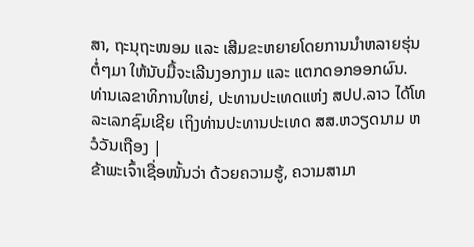ສາ, ຖະນຸຖະໜອມ ແລະ ເສີມຂະຫຍາຍໂດຍການນໍາຫລາຍຮຸ່ນຕໍ່ໆມາ ໃຫ້ນັບມື້ຈະເລີນງອກງາມ ແລະ ແຕກດອກອອກຜົນ.
ທ່ານເລຂາທິການໃຫຍ່, ປະທານປະເທດແຫ່ງ ສປປ.ລາວ ໄດ້ໂທລະເລກຊົມເຊີຍ ເຖິງທ່ານປະທານປະເທດ ສສ.ຫວຽດນາມ ຫວໍວັນເຖືອງ |
ຂ້າພະເຈົ້າເຊື່ອໜັ້ນວ່າ ດ້ວຍຄວາມຮູ້, ຄວາມສາມາ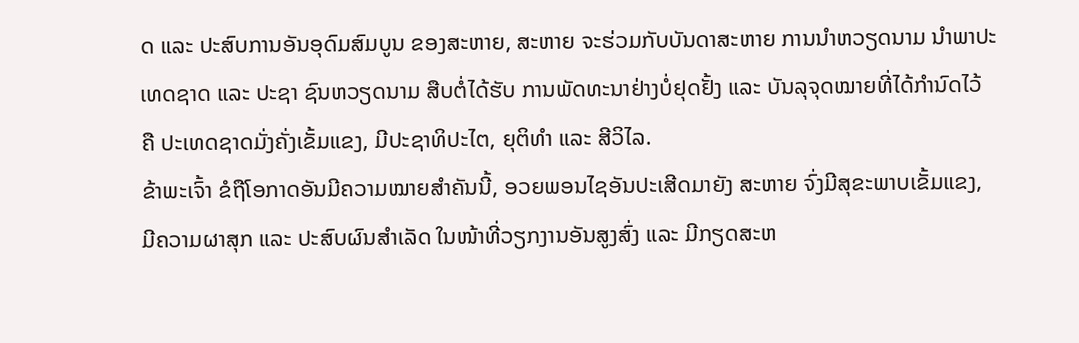ດ ແລະ ປະສົບການອັນອຸດົມສົມບູນ ຂອງສະຫາຍ, ສະຫາຍ ຈະຮ່ວມກັບບັນດາສະຫາຍ ການນໍາຫວຽດນາມ ນໍາພາປະເທດຊາດ ແລະ ປະຊາ ຊົນຫວຽດນາມ ສືບຕໍ່ໄດ້ຮັບ ການພັດທະນາຢ່າງບໍ່ຢຸດຢັ້ງ ແລະ ບັນລຸຈຸດໝາຍທີ່ໄດ້ກໍານົດໄວ້ ຄື ປະເທດຊາດມັ່ງຄັ່ງເຂັ້ມແຂງ, ມີປະຊາທິປະໄຕ, ຍຸຕິທໍາ ແລະ ສີວິໄລ.
ຂ້າພະເຈົ້າ ຂໍຖືໂອກາດອັນມີຄວາມໝາຍສຳຄັນນີ້, ອວຍພອນໄຊອັນປະເສີດມາຍັງ ສະຫາຍ ຈົ່ງມີສຸຂະພາບເຂັ້ມແຂງ, ມີຄວາມຜາສຸກ ແລະ ປະສົບຜົນສໍາເລັດ ໃນໜ້າທີ່ວຽກງານອັນສູງສົ່ງ ແລະ ມີກຽດສະຫ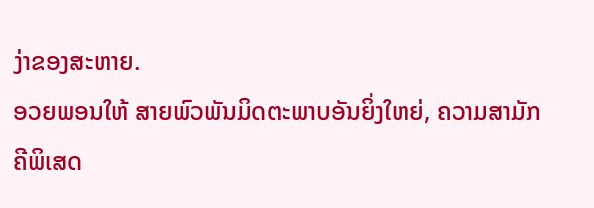ງ່າຂອງສະຫາຍ.
ອວຍພອນໃຫ້ ສາຍພົວພັນມິດຕະພາບອັນຍິ່ງໃຫຍ່, ຄວາມສາມັກຄີພິເສດ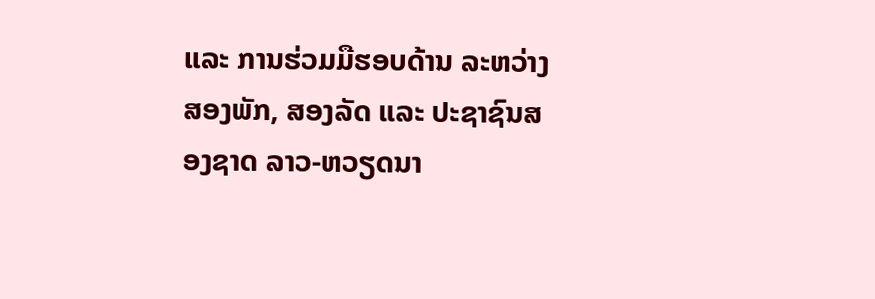ແລະ ການຮ່ວມມືຮອບດ້ານ ລະຫວ່າງ ສອງພັກ, ສອງລັດ ແລະ ປະຊາຊົນສອງຊາດ ລາວ-ຫວຽດນາ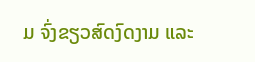ມ ຈົ່ງຂຽວສົດງົດງາມ ແລະ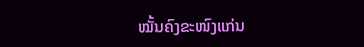ໝັ້ນຄົງຂະໜົງແກ່ນ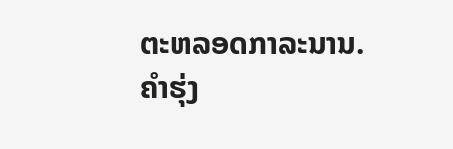ຕະຫລອດກາລະນານ.
ຄຳຮຸ່ງ